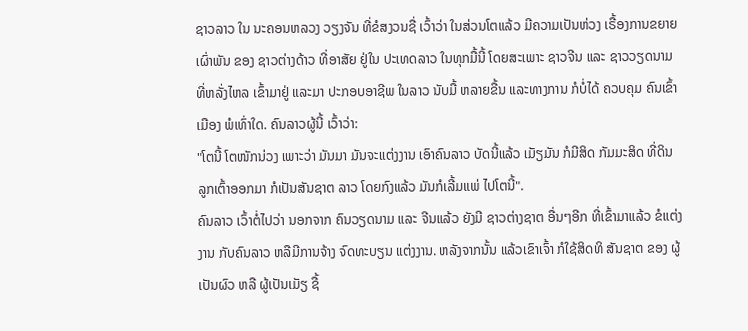ຊາວລາວ ໃນ ນະຄອນຫລວງ ວຽງຈັນ ທີ່ຂໍສງວນຊື່ ເວົ້າວ່າ ໃນສ່ວນໂຕແລ້ວ ມີຄວາມເປັນຫ່ວງ ເຣື້ອງການຂຍາຍ ເຜົ່າພັນ ຂອງ ຊາວຕ່າງດ້າວ ທີ່ອາສັຍ ຢູ່ໃນ ປະເທດລາວ ໃນທຸກມື້ນີ້ ໂດຍສະເພາະ ຊາວຈີນ ແລະ ຊາວວຽດນາມ ທີ່ຫລັ່ງໄຫລ ເຂົ້າມາຢູ່ ແລະມາ ປະກອບອາຊີພ ໃນລາວ ນັບມື້ ຫລາຍຂື້ນ ແລະທາງການ ກໍບໍ່ໄດ້ ຄວບຄຸມ ຄົນເຂົ້າເມືອງ ພໍເທົ່າໃດ. ຄົນລາວຜູ້ນີ້ ເວົ້າວ່າ:
"ໂຕນີ້ ໂຕໜັກນ່ວງ ເພາະວ່າ ມັນມາ ມັນຈະແຕ່ງງານ ເອົາຄົນລາວ ບັດນີ້ແລ້ວ ເມັຽມັນ ກໍມີສິດ ກັມມະສິດ ທີ່ດິນ ລູກເຕົ້າອອກມາ ກໍເປັນສັນຊາຕ ລາວ ໂດຍກົງແລ້ວ ມັນກໍເລີ້ມແພ່ ໄປໂຕນີ້".
ຄົນລາວ ເວົ້າຕໍ່ໄປວ່າ ນອກຈາກ ຄົນວຽດນາມ ແລະ ຈີນແລ້ວ ຍັງມີ ຊາວຕ່າງຊາຕ ອື່ນໆອີກ ທີ່ເຂົ້າມາແລ້ວ ຂໍແຕ່ງງານ ກັບຄົນລາວ ຫລືມີການຈ້າງ ຈົດທະບຽນ ແຕ່ງງານ. ຫລັງຈາກນັ້ນ ແລ້ວເຂົາເຈົ້າ ກໍໃຊ້ສິດທິ ສັນຊາຕ ຂອງ ຜູ້ເປັນຜົວ ຫລື ຜູ້ເປັນເມັຽ ຊື້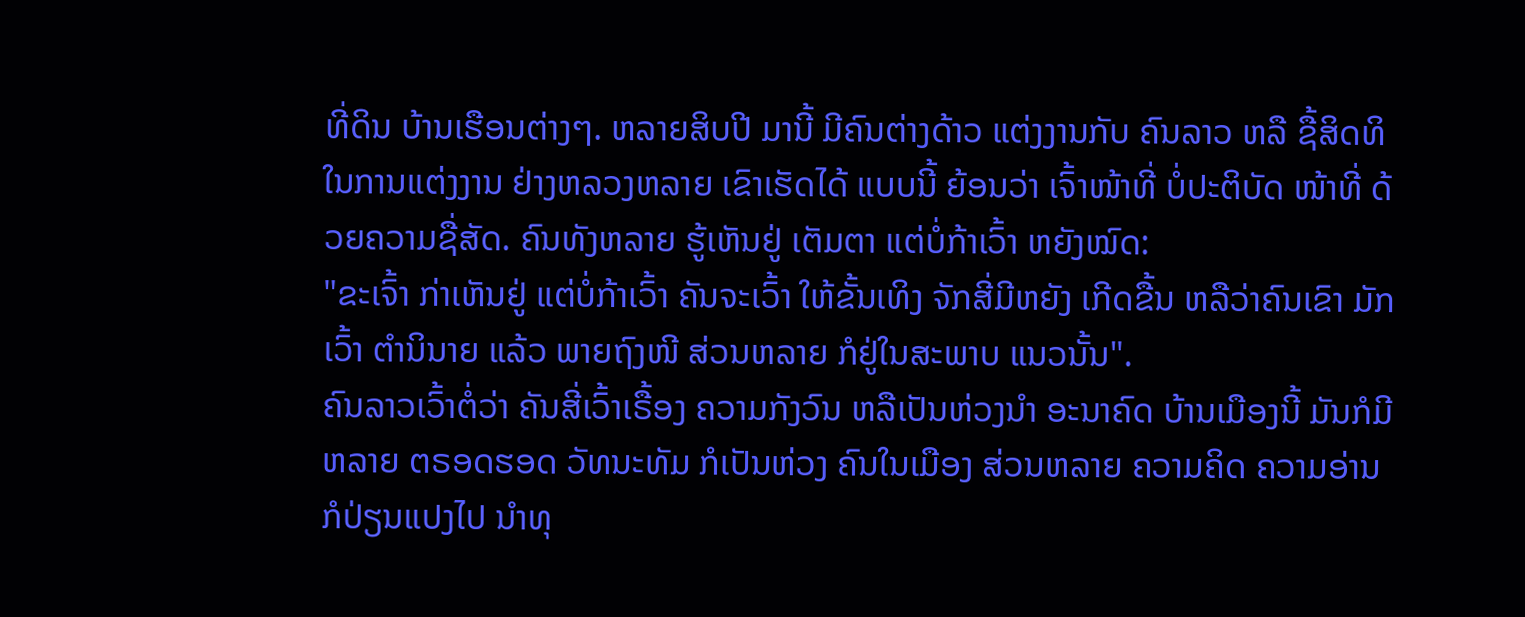ທີ່ດິນ ບ້ານເຮືອນຕ່າງໆ. ຫລາຍສິບປີ ມານີ້ ມີຄົນຕ່າງດ້າວ ແຕ່ງງານກັບ ຄົນລາວ ຫລື ຊື້ສິດທິ ໃນການແຕ່ງງານ ຢ່າງຫລວງຫລາຍ ເຂົາເຮັດໄດ້ ແບບນີ້ ຍ້ອນວ່າ ເຈົ້າໜ້າທີ່ ບໍ່ປະຕິບັດ ໜ້າທີ່ ດ້ວຍຄວາມຊື່ສັດ. ຄົນທັງຫລາຍ ຮູ້ເຫັນຢູ່ ເຕັມຕາ ແຕ່ບໍ່ກ້າເວົ້າ ຫຍັງໝົດ:
"ຂະເຈົ້າ ກ່າເຫັນຢູ່ ແຕ່ບໍ່ກ້າເວົ້າ ຄັນຈະເວົ້າ ໃຫ້ຂັ້ນເທິງ ຈັກສີ່ມີຫຍັງ ເກີດຂື້ນ ຫລືວ່າຄົນເຂົາ ມັກເວົ້າ ຕໍານິນາຍ ແລ້ວ ພາຍຖົງໜີ ສ່ວນຫລາຍ ກໍຢູ່ໃນສະພາບ ແນວນັ້ນ".
ຄົນລາວເວົ້າຕໍ່ວ່າ ຄັນສີ່ເວົ້າເຣື້ອງ ຄວາມກັງວົນ ຫລືເປັນຫ່ວງນໍາ ອະນາຄົດ ບ້ານເມືອງນີ້ ມັນກໍມີຫລາຍ ຕຣອດຮອດ ວັທນະທັມ ກໍເປັນຫ່ວງ ຄົນໃນເມືອງ ສ່ວນຫລາຍ ຄວາມຄິດ ຄວາມອ່ານ ກໍປ່ຽນແປງໄປ ນໍາທຸ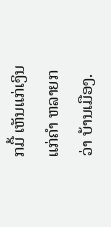ກມື້ ເຫັນແກ່ເງິນ ແກ່ຄໍາ ຫລາຍກວ່າ ບ້ານເມືອງ.